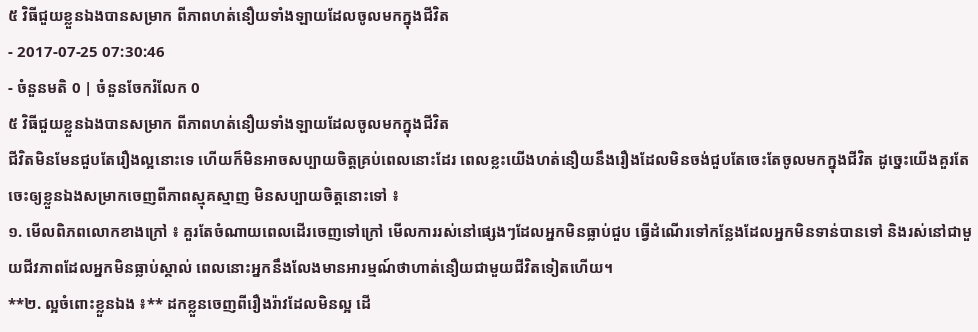៥ វិធីជួយខ្លួនឯងបានសម្រាក ពីភាពហត់នឿយទាំងឡាយដែលចូលមកក្នុងជីវិត
- 2017-07-25 07:30:46
- ចំនួនមតិ 0 | ចំនួនចែករំលែក 0
៥ វិធីជួយខ្លួនឯងបានសម្រាក ពីភាពហត់នឿយទាំងឡាយដែលចូលមកក្នុងជីវិត
ជីវិតមិនមែនជួបតែរឿងល្អនោះទេ ហើយក៏មិនអាចសប្បាយចិត្តគ្រប់ពេលនោះដែរ ពេលខ្លះយើងហត់នឿយនឹងរឿងដែលមិនចង់ជួបតែចេះតែចូលមកក្នុងជីវិត ដូច្នេះយើងគួរតែចេះឲ្យខ្លួនឯងសម្រាកចេញពីភាពស្មុគស្មាញ មិនសប្បាយចិត្តនោះទៅ ៖
១. មើលពិភពលោកខាងក្រៅ ៖ គួរតែចំណាយពេលដើរចេញទៅក្រៅ មើលការរស់នៅផ្សេងៗដែលអ្នកមិនធ្លាប់ជួប ធ្វើដំណើរទៅកន្លែងដែលអ្នកមិនទាន់បានទៅ និងរស់នៅជាមួយជីវភាពដែលអ្នកមិនធ្លាប់ស្គាល់ ពេលនោះអ្នកនឹងលែងមានអារម្មណ៍ថាហាត់នឿយជាមួយជីវិតទៀតហើយ។
**២. ល្អចំពោះខ្លួនឯង ៖** ដកខ្លួនចេញពីរឿងរ៉ាវដែលមិនល្អ ដើ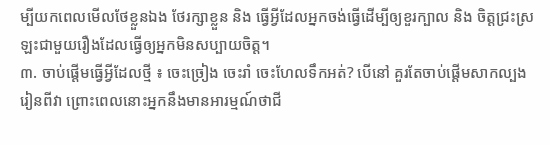ម្បីយកពេលមើលថែខ្លួនឯង ថែរក្សាខ្លួន និង ធ្វើអ្វីដែលអ្នកចង់ធ្វើដើម្បីឲ្យខួរក្បាល និង ចិត្តជ្រះស្រឡះជាមួយរឿងដែលធ្វើឲ្យអ្នកមិនសប្បាយចិត្ត។
៣. ចាប់ផ្ដើមធ្វើអ្វីដែលថ្មី ៖ ចេះច្រៀង ចេះរាំ ចេះហែលទឹកអត់? បើនៅ គួរតែចាប់ផ្ដើមសាកល្បងរៀនពីវា ព្រោះពេលនោះអ្នកនឹងមានអារម្មណ៍ថាជី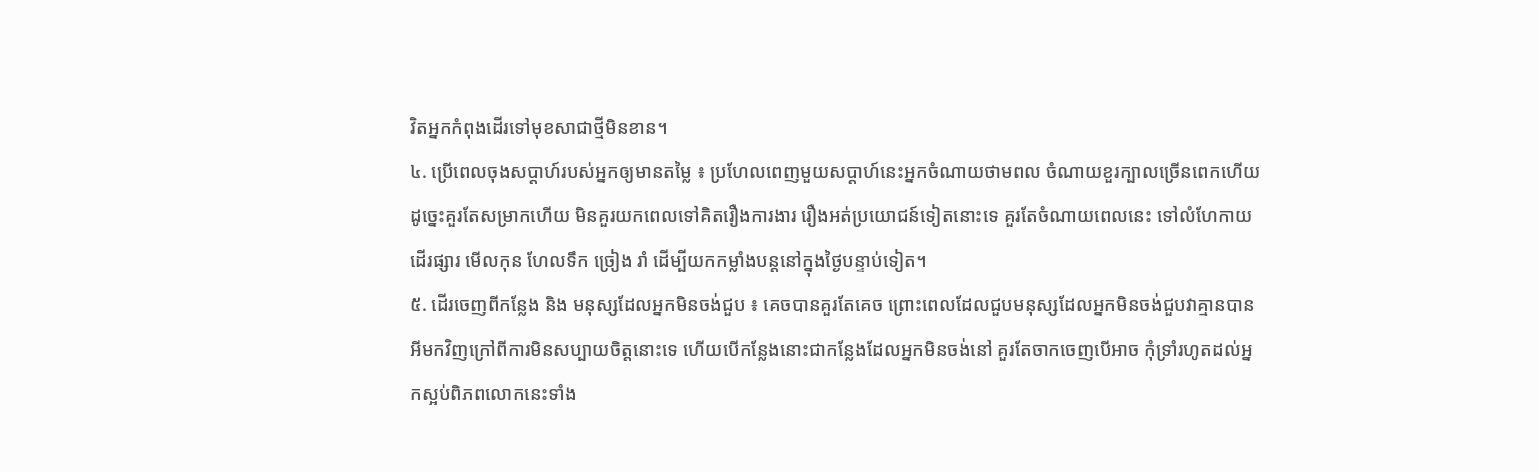វិតអ្នកកំពុងដើរទៅមុខសាជាថ្មីមិនខាន។
៤. ប្រើពេលចុងសប្ដាហ៍របស់អ្នកឲ្យមានតម្លៃ ៖ ប្រហែលពេញមួយសប្ដាហ៍នេះអ្នកចំណាយថាមពល ចំណាយខួរក្បាលច្រើនពេកហើយ ដូច្នេះគួរតែសម្រាកហើយ មិនគួរយកពេលទៅគិតរឿងការងារ រឿងអត់ប្រយោជន៍ទៀតនោះទេ គួរតែចំណាយពេលនេះ ទៅលំហែកាយ ដើរផ្សារ មើលកុន ហែលទឹក ច្រៀង រាំ ដើម្បីយកកម្លាំងបន្តនៅក្នុងថ្ងៃបន្ទាប់ទៀត។
៥. ដើរចេញពីកន្លែង និង មនុស្សដែលអ្នកមិនចង់ជួប ៖ គេចបានគួរតែគេច ព្រោះពេលដែលជួបមនុស្សដែលអ្នកមិនចង់ជួបវាគ្មានបានអីមកវិញក្រៅពីការមិនសប្បាយចិត្តនោះទេ ហើយបើកន្លែងនោះជាកន្លែងដែលអ្នកមិនចង់នៅ គួរតែចាកចេញបើអាច កុំទ្រាំរហូតដល់អ្នកស្អប់ពិភពលោកនេះទាំង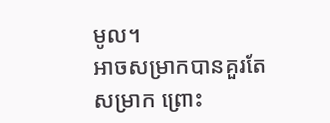មូល។
អាចសម្រាកបានគួរតែសម្រាក ព្រោះ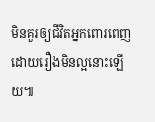មិនគួរឲ្យជីវិតអ្នកពោរពេញដោយរឿងមិនល្អនោះឡើយ៕